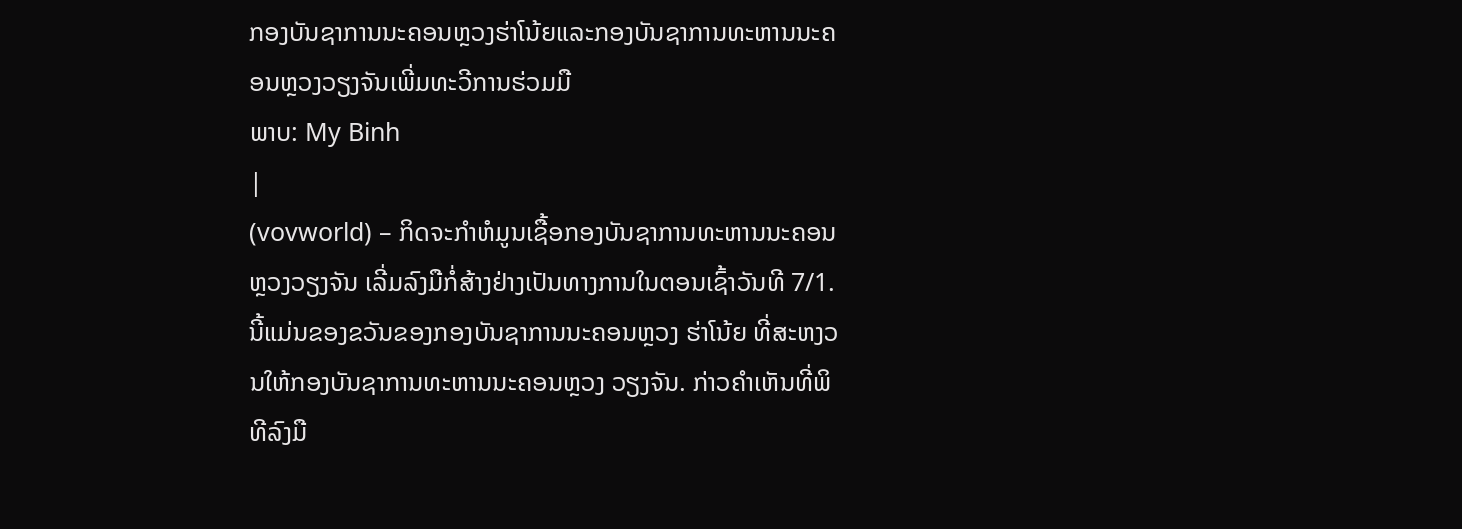ກອງບັນຊາການນະຄອນຫຼວງຮ່າໂນ້ຍແລະກອງບັນຊາການທະຫານນະຄອນຫຼວງວຽງຈັນເພີ່ມທະວີການຮ່ວມມື
ພາບ: My Binh
|
(vovworld) – ກິດຈະກຳຫໍມູນເຊື້ອກອງບັນຊາການທະຫານນະຄອນຫຼວງວຽງຈັນ ເລີ່ມລົງມືກໍ່ສ້າງຢ່າງເປັນທາງການໃນຕອນເຊົ້າວັນທີ 7/1. ນີ້ແມ່ນຂອງຂວັນຂອງກອງບັນຊາການນະຄອນຫຼວງ ຮ່າໂນ້ຍ ທີ່ສະຫງວນໃຫ້ກອງບັນຊາການທະຫານນະຄອນຫຼວງ ວຽງຈັນ. ກ່າວຄຳເຫັນທີ່ພິທີລົງມື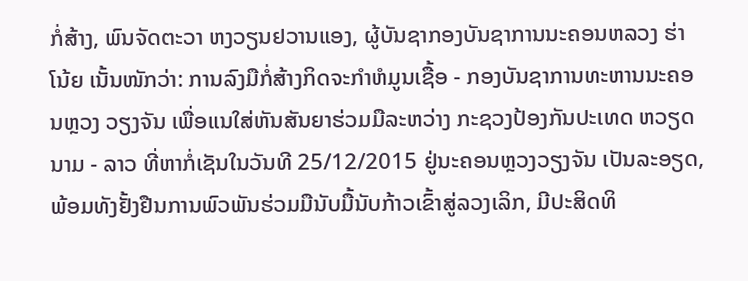ກໍ່ສ້າງ, ພົນຈັດຕະວາ ຫງວຽນຢວານແອງ, ຜູ້ບັນຊາກອງບັນຊາການນະຄອນຫລວງ ຮ່າໂນ້ຍ ເນັ້ນໜັກວ່າ: ການລົງມືກໍ່ສ້າງກິດຈະກຳຫໍມູນເຊື້ອ - ກອງບັນຊາການທະຫານນະຄອນຫຼວງ ວຽງຈັນ ເພື່ອແນໃສ່ຫັນສັນຍາຮ່ວມມືລະຫວ່າງ ກະຊວງປ້ອງກັນປະເທດ ຫວຽດນາມ - ລາວ ທີ່ຫາກໍ່ເຊັນໃນວັນທີ 25/12/2015 ຢູ່ນະຄອນຫຼວງວຽງຈັນ ເປັນລະອຽດ, ພ້ອມທັງຢັ້ງຢືນການພົວພັນຮ່ວມມືນັບມື້ນັບກ້າວເຂົ້າສູ່ລວງເລິກ, ມີປະສິດທິ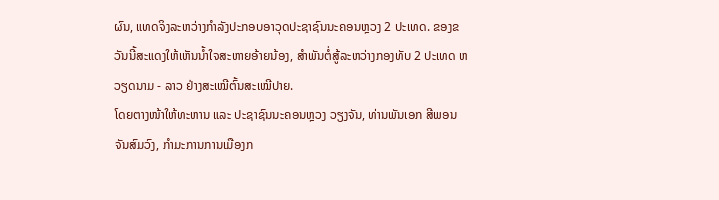ຜົນ, ແທດຈິງລະຫວ່າງກຳລັງປະກອບອາວຸດປະຊາຊົນນະຄອນຫຼວງ 2 ປະເທດ. ຂອງຂວັນນີ້ສະແດງໃຫ້ເຫັນນ້ຳໃຈສະຫາຍອ້າຍນ້ອງ, ສຳພັນຕໍ່ສູ້ລະຫວ່າງກອງທັບ 2 ປະເທດ ຫວຽດນາມ - ລາວ ຢ່າງສະເໝີຕົ້ນສະເໝີປາຍ.
ໂດຍຕາງໜ້າໃຫ້ທະຫານ ແລະ ປະຊາຊົນນະຄອນຫຼວງ ວຽງຈັນ, ທ່ານພັນເອກ ສີພອນ ຈັນສົມວົງ, ກຳມະການການເມືອງກ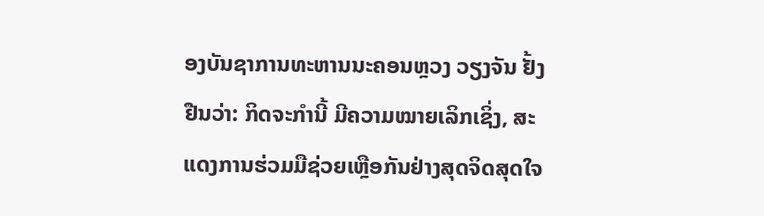ອງບັນຊາການທະຫານນະຄອນຫຼວງ ວຽງຈັນ ຢັ້ງຢືນວ່າ: ກິດຈະກຳນີ້ ມີຄວາມໝາຍເລິກເຊິ່ງ, ສະແດງການຮ່ວມມືຊ່ວຍເຫຼືອກັນຢ່າງສຸດຈິດສຸດໃຈ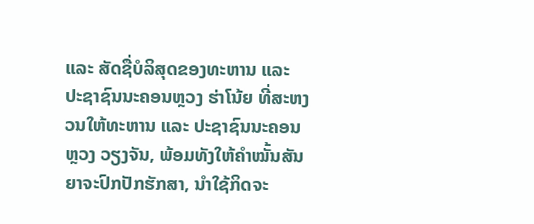ແລະ ສັດຊື່ບໍລິສຸດຂອງທະຫານ ແລະ ປະຊາຊົນນະຄອນຫຼວງ ຮ່າໂນ້ຍ ທີ່ສະຫງວນໃຫ້ທະຫານ ແລະ ປະຊາຊົນນະຄອນຫຼວງ ວຽງຈັນ, ພ້ອມທັງໃຫ້ຄຳໝັ້ນສັນຍາຈະປົກປັກຮັກສາ, ນຳໃຊ້ກິດຈະ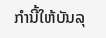ກຳນີ້ໃຫ້ບັນລຸ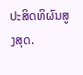ປະສິດທິຜົນສູງສຸດ.